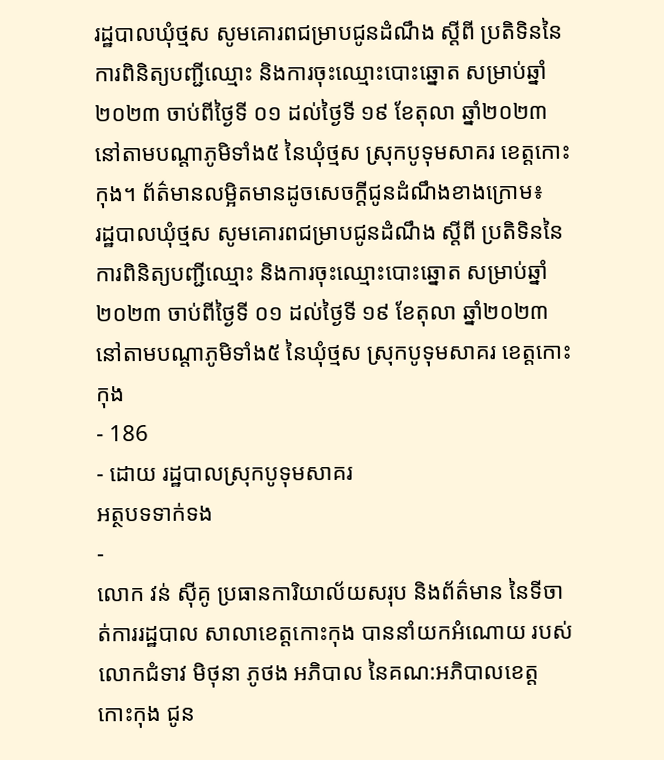រដ្ឋបាលឃុំថ្មស សូមគោរពជម្រាបជូនដំណឹង ស្តីពី ប្រតិទិននៃការពិនិត្យបញ្ជីឈ្មោះ និងការចុះឈ្មោះបោះឆ្នោត សម្រាប់ឆ្នាំ២០២៣ ចាប់ពីថ្ងៃទី ០១ ដល់ថ្ងៃទី ១៩ ខែតុលា ឆ្នាំ២០២៣ នៅតាមបណ្តាភូមិទាំង៥ នៃឃុំថ្មស ស្រុកបូទុមសាគរ ខេត្តកោះកុង។ ព័ត៌មានលម្អិតមានដូចសេចក្តីជូនដំណឹងខាងក្រោម៖
រដ្ឋបាលឃុំថ្មស សូមគោរពជម្រាបជូនដំណឹង ស្តីពី ប្រតិទិននៃការពិនិត្យបញ្ជីឈ្មោះ និងការចុះឈ្មោះបោះឆ្នោត សម្រាប់ឆ្នាំ២០២៣ ចាប់ពីថ្ងៃទី ០១ ដល់ថ្ងៃទី ១៩ ខែតុលា ឆ្នាំ២០២៣ នៅតាមបណ្តាភូមិទាំង៥ នៃឃុំថ្មស ស្រុកបូទុមសាគរ ខេត្តកោះកុង
- 186
- ដោយ រដ្ឋបាលស្រុកបូទុមសាគរ
អត្ថបទទាក់ទង
-
លោក វន់ ស៊ីគូ ប្រធានការិយាល័យសរុប និងព័ត៌មាន នៃទីចាត់ការរដ្ឋបាល សាលាខេត្តកោះកុង បាននាំយកអំណោយ របស់លោកជំទាវ មិថុនា ភូថង អភិបាល នៃគណ:អភិបាលខេត្តកោះកុង ជូន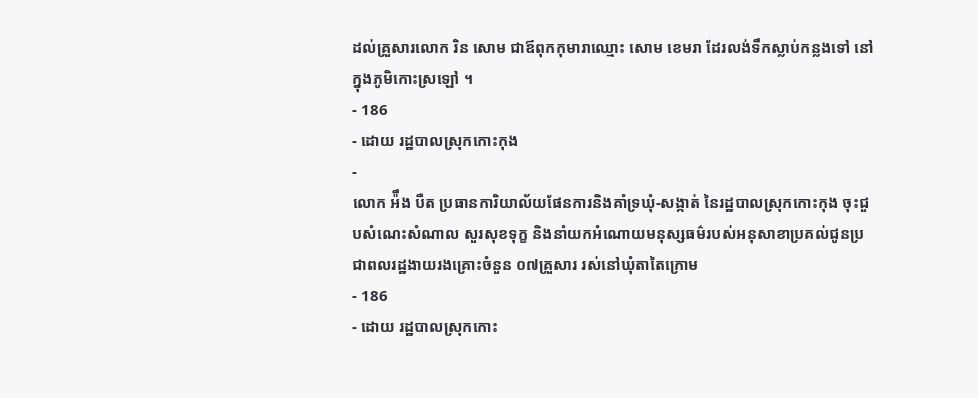ដល់គ្រួសារលោក រិន សោម ជាឪពុកកុមារាឈ្មោះ សោម ខេមរា ដែរលង់ទឹកស្លាប់កន្លងទៅ នៅក្នុងភូមិកោះស្រឡៅ ។
- 186
- ដោយ រដ្ឋបាលស្រុកកោះកុង
-
លោក អ៉ឹង បឺត ប្រធានការិយាល័យផែនការនិងគាំទ្រឃុំ-សង្កាត់ នៃរដ្ឋបាលស្រុកកោះកុង ចុះជួបសំណេះសំណាល សួរសុខទុក្ខ និងនាំយកអំណោយមនុស្សធម៌របស់អនុសាខាប្រគល់ជូនប្រជាពលរដ្ឋងាយរងគ្រោះចំនួន ០៧គ្រួសារ រស់នៅឃុំតាតៃក្រោម
- 186
- ដោយ រដ្ឋបាលស្រុកកោះ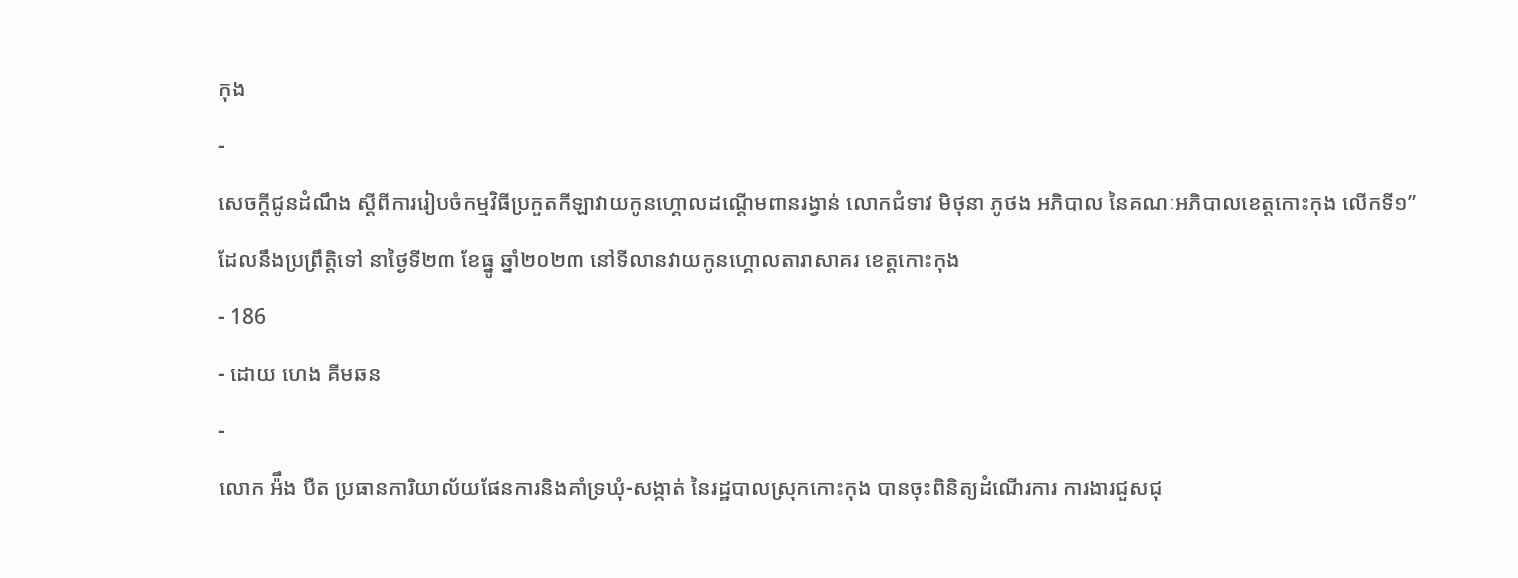កុង
-
សេចក្តីជូនដំណឹង ស្តីពីការរៀបចំកម្មវិធីប្រកួតកីឡាវាយកូនហ្គោលដណ្តើមពានរង្វាន់ លោកជំទាវ មិថុនា ភូថង អភិបាល នៃគណៈអភិបាលខេត្តកោះកុង លើកទី១” ដែលនឹងប្រព្រឹត្តិទៅ នាថ្ងៃទី២៣ ខែធ្នូ ឆ្នាំ២០២៣ នៅទីលានវាយកូនហ្គោលតារាសាគរ ខេត្តកោះកុង
- 186
- ដោយ ហេង គីមឆន
-
លោក អ៉ឹង បឺត ប្រធានការិយាល័យផែនការនិងគាំទ្រឃុំ-សង្កាត់ នៃរដ្ឋបាលស្រុកកោះកុង បានចុះពិនិត្យដំណើរការ ការងារជួសជុ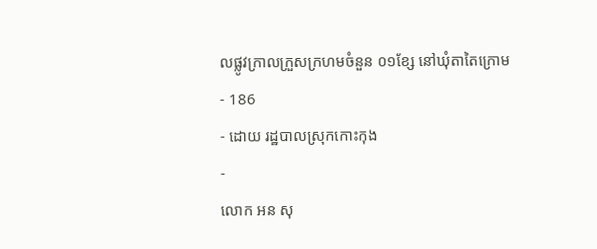លផ្លូវក្រាលក្រួសក្រហមចំនួន ០១ខ្សែ នៅឃុំតាតៃក្រោម
- 186
- ដោយ រដ្ឋបាលស្រុកកោះកុង
-
លោក អន សុ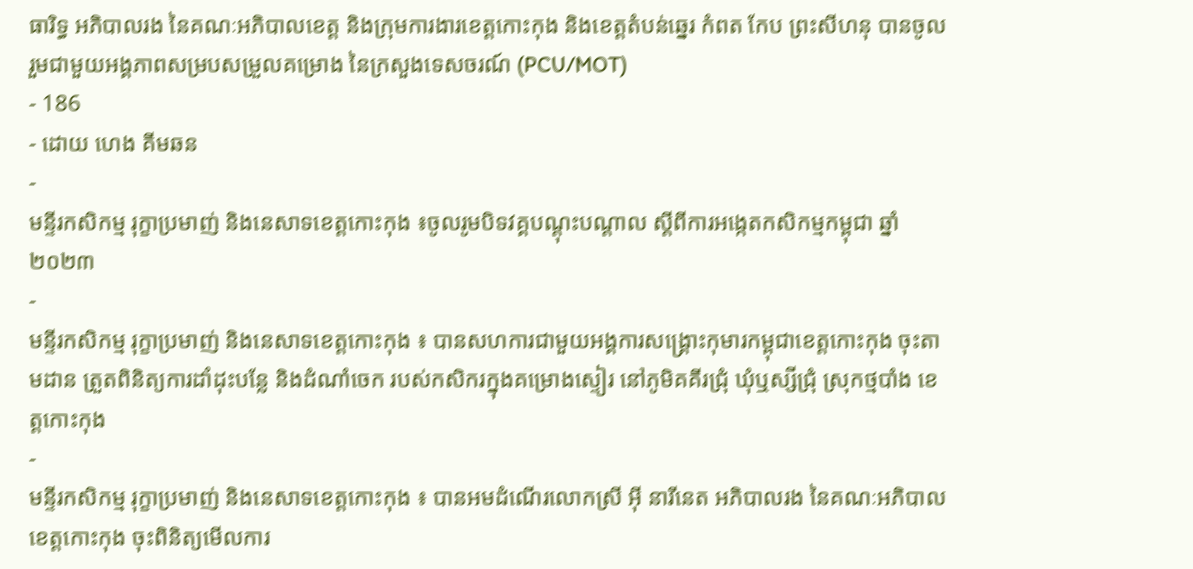ធារិទ្ធ អភិបាលរង នៃគណៈអភិបាលខេត្ត និងក្រុមការងារខេត្តកោះកុង និងខេត្តតំបន់ឆ្នេរ កំពត កែប ព្រះសីហនុ បានចូលរួមជាមួយអង្គភាពសម្របសម្រួលគម្រោង នៃក្រសួងទេសចរណ៍ (PCU/MOT)
- 186
- ដោយ ហេង គីមឆន
-
មន្ទីរកសិកម្ម រុក្ខាប្រមាញ់ និងនេសាទខេត្តកោះកុង ៖ចូលរូមបិទវគ្គបណ្តុះបណ្តាល ស្តីពីការអង្កេតកសិកម្មកម្ពុជា ឆ្នាំ២០២៣
-
មន្ទីរកសិកម្ម រុក្ខាប្រមាញ់ និងនេសាទខេត្តកោះកុង ៖ បានសហការជាមួយអង្គការសង្គ្រោះកុមារកម្ពុជាខេត្តកោះកុង ចុះតាមដាន ត្រួតពិនិត្យការដាំដុះបន្លែ និងដំណាំចេក របស់កសិករក្នុងគម្រោងស្ទៀរ នៅភូមិគគីរជ្រុំ ឃុំឬស្សីជ្រុំ ស្រុកថ្មបាំង ខេត្តកោះកុង
-
មន្ទីរកសិកម្ម រុក្ខាប្រមាញ់ និងនេសាទខេត្តកោះកុង ៖ បានអមដំណើរលោកស្រី អ៊ី នារីនេត អភិបាលរង នៃគណៈអភិបាលខេត្តកោះកុង ចុះពិនិត្យមើលការ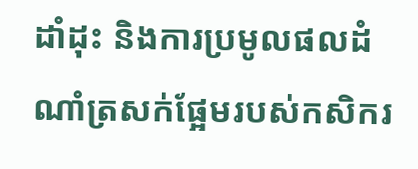ដាំដុះ និងការប្រមូលផលដំណាំត្រសក់ផ្អែមរបស់កសិករ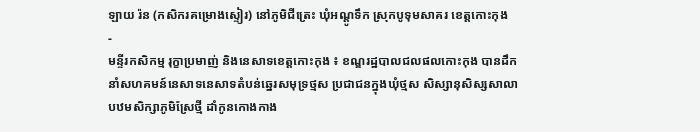ឡាយ រ៉ន (កសិករគម្រោងស្ទៀរ) នៅភូមិជីត្រេះ ឃុំអណ្តូទឹក ស្រុកបូទុមសាគរ ខេត្តកោះកុង
-
មន្ទីរកសិកម្ម រុក្ខាប្រមាញ់ និងនេសាទខេត្តកោះកុង ៖ ខណ្ឌរដ្ឋបាលជលផលកោះកុង បានដឹកនាំសហគមន៍នេសាទនេសាទតំបន់ឆ្នេរសមុទ្រថ្មស ប្រជាជនក្នុងឃុំថ្មស សិស្សានុសិស្សសាលាបឋមសិក្សាភូមិស្រែថ្មី ដាំកូនកោងកាង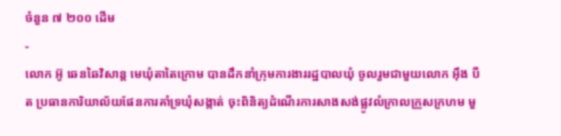ចំនួន ៧ ២០០ ដើម
-
លោក អ៊ូ ឆេនឆៃវិសាន្ត មេឃុំតាតៃក្រោម បានដឹកនាំក្រុមការងាររដ្ឋបាលឃុំ ចូលរួមជាមួយលោក អុឹង បឺត ប្រធានការិយាល័យផែនការគាំទ្រឃុំសង្កាត់ ចុះពិនិត្យដំណើរការសាងសង់ផ្លូវលំក្រាលក្រួសក្រហម មួ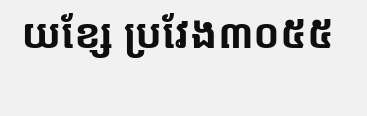យខែ្ស ប្រវែង៣០៥៥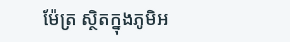ម៉ែត្រ ស្ថិតក្នុងភូមិអ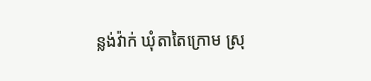ន្លង់វ៉ាក់ ឃុំតាតៃក្រោម ស្រុ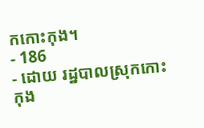កកោះកុង។
- 186
- ដោយ រដ្ឋបាលស្រុកកោះកុង